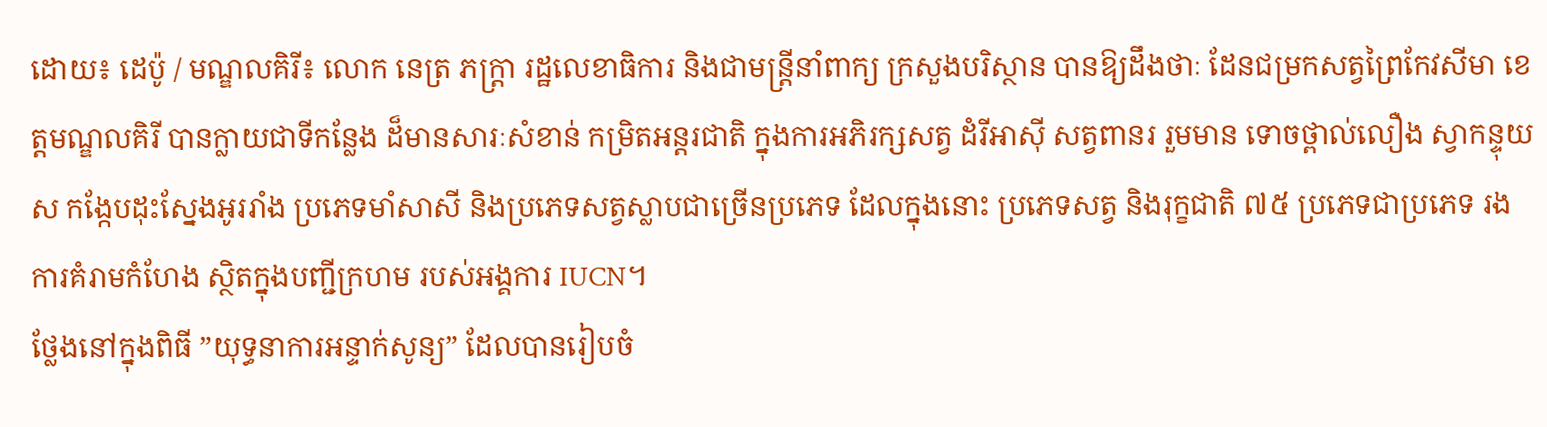ដោយ៖ ដេប៉ូ / មណ្ឌលគិរី៖ លោក នេត្រ ភក្ត្រា រដ្ឋលេខាធិការ និងជាមន្ត្រីនាំពាក្យ ក្រសួងបរិស្ថាន បានឱ្យដឹងថាៈ ដែនជម្រកសត្វព្រៃកែវសីមា ខេត្តមណ្ឌលគិរី បានក្លាយជាទីកន្លែង ដ៏មានសារៈសំខាន់ កម្រិតអន្តរជាតិ ក្នុងការអភិរក្សសត្វ ដំរីអាស៊ី សត្វពានរ រួមមាន ទោចថ្ពាល់លឿង ស្វាកន្ទុយស កង្កែបដុះស្នែងអូររាំង ប្រភេទមាំសាសី និងប្រភេទសត្វស្លាបជាច្រើនប្រភេទ ដែលក្នុងនោះ ប្រភេទសត្វ និងរុក្ខជាតិ ៧៥ ប្រភេទជាប្រភេទ រងការគំរាមកំហែង ស្ថិតក្នុងបញ្ជីក្រហម របស់អង្គការ IUCN។
ថ្លែងនៅក្នុងពិធី ”យុទ្ធនាការអន្ទាក់សូន្យ” ដែលបានរៀបចំ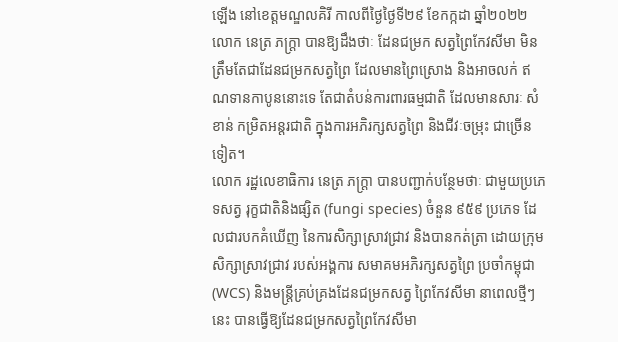ឡើង នៅខេត្តមណ្ឌលគិរី កាលពីថ្ងៃថ្ងៃទី២៩ ខែកក្កដា ឆ្នាំ២០២២ លោក នេត្រ ភក្ត្រា បានឱ្យដឹងថាៈ ដែនជម្រក សត្វព្រៃកែវសីមា មិនត្រឹមតែជាដែនជម្រកសត្វព្រៃ ដែលមានព្រៃស្រោង និងអាចលក់ ឥណទានកាបូននោះទេ តែជាតំបន់ការពារធម្មជាតិ ដែលមានសារៈ សំខាន់ កម្រិតអន្តរជាតិ ក្នុងការអភិរក្សសត្វព្រៃ និងជីវៈចម្រុះ ជាច្រើនទៀត។
លោក រដ្ឋលេខាធិការ នេត្រ ភក្ត្រា បានបញ្ជាក់បន្ថែមថាៈ ជាមួយប្រភេទសត្វ រុក្ខជាតិនិងផ្សិត (fungi species) ចំនួន ៩៥៩ ប្រភេទ ដែលជារបកគំឃើញ នៃការសិក្សាស្រាវជ្រាវ និងបានកត់ត្រា ដោយក្រុមសិក្សាស្រាវជ្រាវ របស់អង្គការ សមាគមអភិរក្សសត្វព្រៃ ប្រចាំកម្ពុជា (WCS) និងមន្ត្រីគ្រប់គ្រងដែនជម្រកសត្វ ព្រៃកែវសីមា នាពេលថ្មីៗនេះ បានធ្វើឱ្យដែនជម្រកសត្វព្រៃកែវសីមា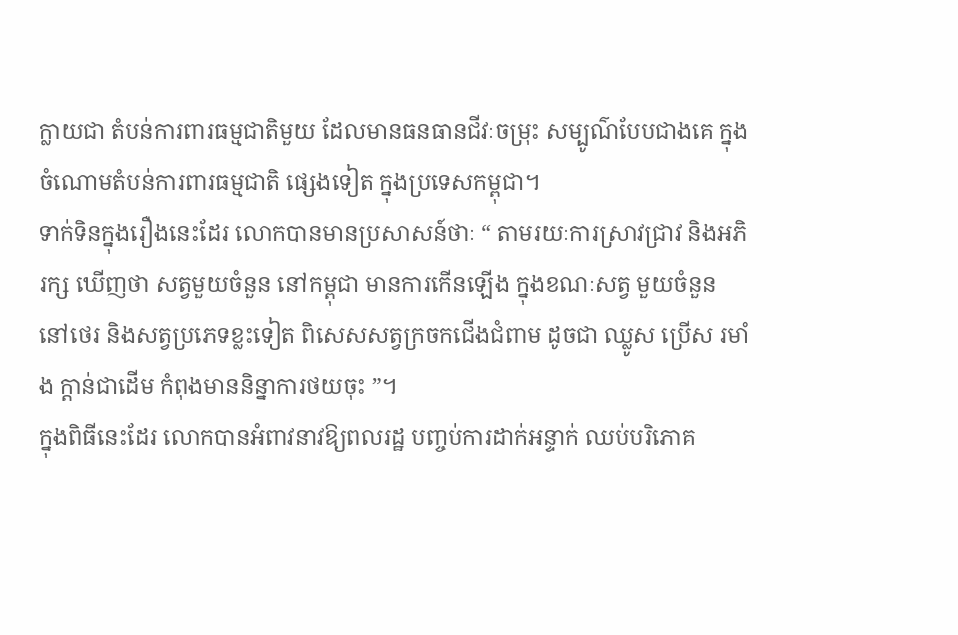ក្លាយជា តំបន់ការពារធម្មជាតិមួយ ដែលមានធនធានជីវៈចម្រុះ សម្បូណ៌បែបជាងគេ ក្នុងចំណោមតំបន់ការពារធម្មជាតិ ផ្សេងទៀត ក្នុងប្រទេសកម្ពុជា។
ទាក់ទិនក្នុងរឿងនេះដែរ លោកបានមានប្រសាសន៍ថាៈ “ តាមរយៈការស្រាវជ្រាវ និងអភិរក្ស ឃើញថា សត្វមួយចំនួន នៅកម្ពុជា មានការកើនឡើង ក្នុងខណៈសត្វ មួយចំនួន នៅថេរ និងសត្វប្រភេទខ្លះទៀត ពិសេសសត្វក្រចកជើងជំពាម ដូចជា ឈ្លូស ប្រើស រមាំង ក្តាន់ជាដើម កំពុងមាននិន្នាការថយចុះ ”។
ក្នុងពិធីនេះដែរ លោកបានអំពាវនាវឱ្យពលរដ្ឋ បញ្ចប់ការដាក់អន្ទាក់ ឈប់បរិភោគ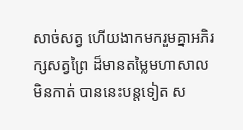សាច់សត្វ ហើយងាកមករួមគ្នាអភិរក្សសត្វព្រៃ ដ៏មានតម្លៃមហាសាល មិនកាត់ បាននេះបន្តទៀត ស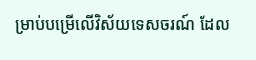ម្រាប់បម្រើលើវិស័យទេសចរណ៍ ដែល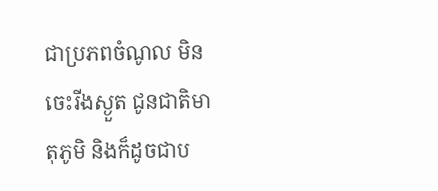ជាប្រភពចំណូល មិនចេះរីងស្ងួត ជូនជាតិមាតុភូមិ និងក៏ដូចជាប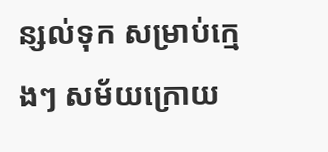ន្សល់ទុក សម្រាប់ក្មេងៗ សម័យក្រោយ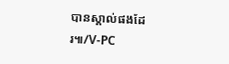បានស្គាល់ផងដែរ៕/V-PC